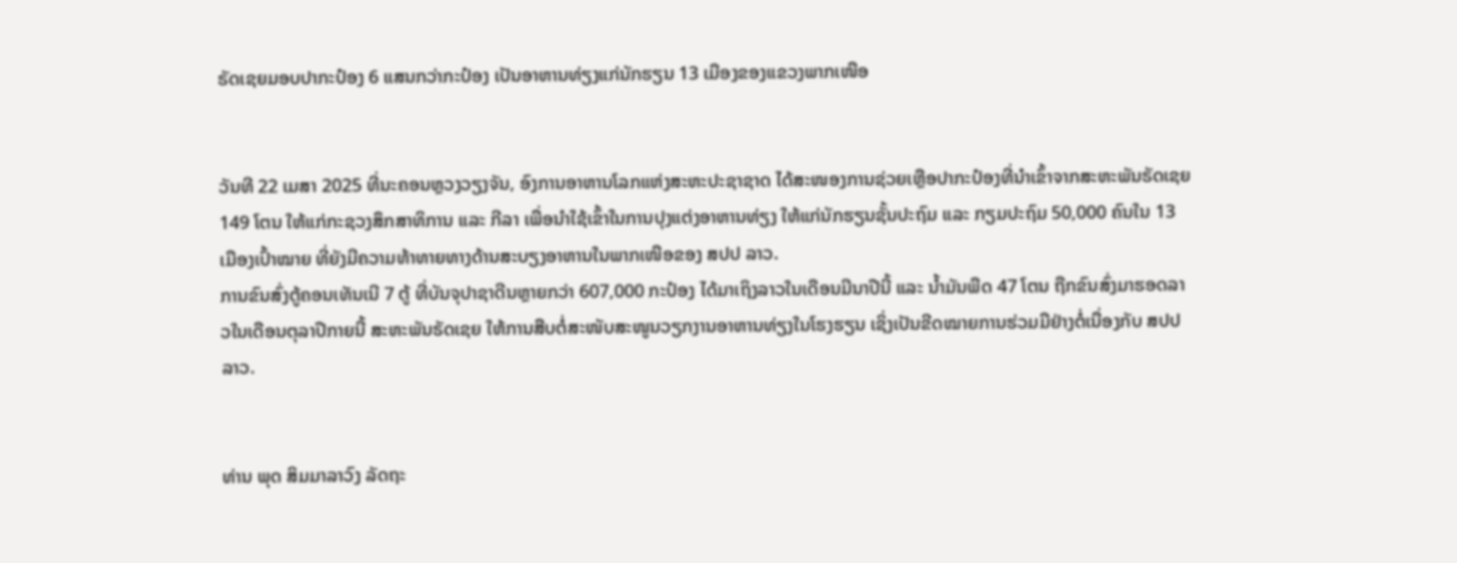ຣັດເຊຍມອບປາກະປ໋ອງ 6 ແສນກວ່າກະປ໋ອງ ເປັນອາຫານທ່ຽງແກ່ນັກຮຽນ 13 ເມືອງຂອງແຂວງພາກເໜືອ


ວັນທີ 22 ເມສາ 2025 ທີ່ນະຄອນຫຼວງວຽງຈັນ, ອົງການອາຫານໂລກແຫ່ງສະຫະປະຊາຊາດ ໄດ້ສະໜອງການຊ່ວຍເຫຼືອປາກະປ໋ອງທີ່ນໍາເຂົ້າຈາກສະຫະພັນຣັດເຊຍ 149 ໂຕນ ໃຫ້ແກ່ກະຊວງສຶກສາທິການ ແລະ ກີລາ ເພື່ອນຳໃຊ້ເຂົ້າໃນການປຸງແຕ່ງອາຫານທ່ຽງ ໃຫ້ແກ່ນັກຮຽນຊັ້ນປະຖົມ ແລະ ກຽມປະຖົມ 50,000 ຄົນໃນ 13 ເມືອງເປົ້າໝາຍ ທີ່ຍັງມີຄວາມທ້າທາຍທາງດ້ານສະບຽງອາຫານໃນພາກເໜືອຂອງ ສປປ ລາວ.
ການຂົນສົ່ງຕູ້ຄອນເທັນເນີ 7 ຕູ້ ທີ່ບັນຈຸປາຊາດີນຫຼາຍກວ່າ 607,000 ກະປ໋ອງ ໄດ້ມາເຖິງລາວໃນເດືອນມີນາປີນີ້ ແລະ ນ້ຳມັນພືດ 47 ໂຕນ ຖືກຂົນສົ່ງມາຮອດລາວໃນເດືອນຕຸລາປີກາຍນີ້ ສະຫະພັນຣັດເຊຍ ໃຫ້ການສືບຕໍ່ສະໜັບສະໜູນວຽກງານອາຫານທ່ຽງໃນໂຮງຮຽນ ເຊິ່ງເປັນຂີດໝາຍການຮ່ວມມືຢ່າງຕໍ່ເນື່ອງກັບ ສປປ ລາວ.


ທ່ານ ພຸດ ສິມມາລາວົງ ລັດຖະ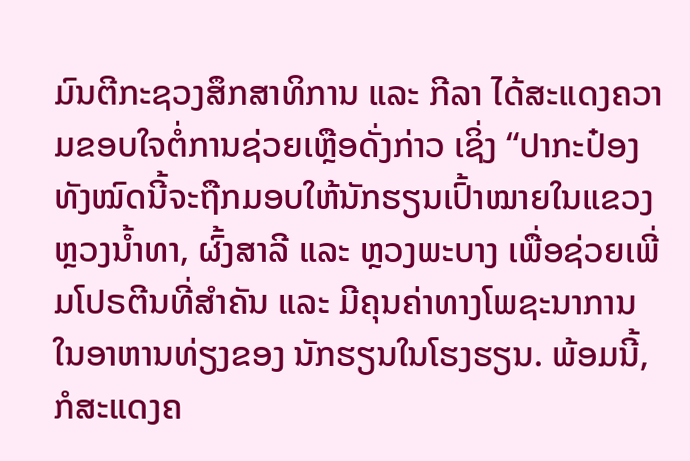ມົນຕີກະຊວງສຶກສາທິການ ແລະ ກີລາ ໄດ້ສະແດງຄວາມຂອບໃຈຕໍ່ການຊ່ວຍເຫຼືອດັ່ງກ່າວ ເຊິ່ງ “ປາກະປ໋ອງ ທັງໝົດນີ້ຈະຖືກມອບໃຫ້ນັກຮຽນເປົ້າໝາຍໃນແຂວງຫຼວງນ້ຳທາ, ຜົ້ງສາລີ ແລະ ຫຼວງພະບາງ ເພື່ອຊ່ວຍເພີ່ມໂປຣຕີນທີ່ສຳຄັນ ແລະ ມີຄຸນຄ່າທາງໂພຊະນາການໃນອາຫານທ່ຽງຂອງ ນັກຮຽນໃນໂຮງຮຽນ. ພ້ອມນີ້, ກໍສະແດງຄ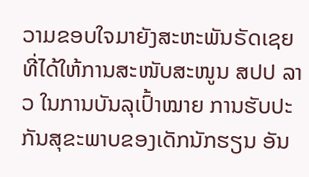ວາມຂອບໃຈມາຍັງສະຫະພັນຣັດເຊຍ ທີ່ໄດ້ໃຫ້ການສະໜັບສະໜູນ ສປປ ລາວ ໃນການບັນລຸເປົ້າໝາຍ ການຮັບປະກັນສຸຂະພາບຂອງເດັກນັກຮຽນ ອັນ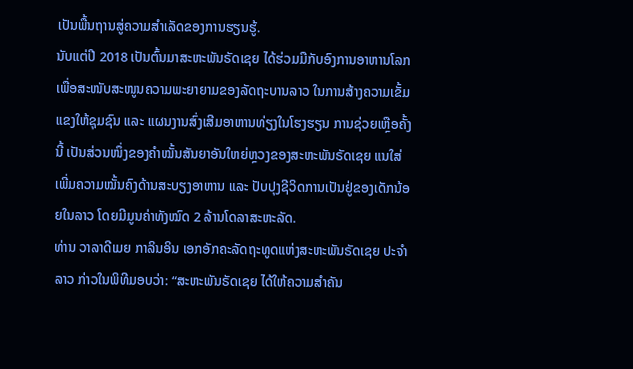ເປັນພື້ນຖານສູ່ຄວາມສຳເລັດຂອງການຮຽນຮູ້.
ນັບແຕ່ປີ 2018 ເປັນຕົ້ນມາສະຫະພັນຣັດເຊຍ ໄດ້ຮ່ວມມືກັບອົງການອາຫານໂລກ ເພື່ອສະໜັບສະໜູນຄວາມພະຍາຍາມຂອງລັດຖະບານລາວ ໃນການສ້າງຄວາມເຂັ້ມແຂງໃຫ້ຊຸມຊົນ ແລະ ແຜນງານສົ່ງເສີມອາຫານທ່ຽງໃນໂຮງຮຽນ ການຊ່ວຍເຫຼືອຄັ້ງນີ້ ເປັນສ່ວນໜຶ່ງຂອງຄຳໝັ້ນສັນຍາອັນໃຫຍ່ຫຼວງຂອງສະຫະພັນຣັດເຊຍ ແນໃສ່ເພີ່ມຄວາມໝັ້ນຄົງດ້ານສະບຽງອາຫານ ແລະ ປັບປຸງຊີວິດການເປັນຢູ່ຂອງເດັກນ້ອຍໃນລາວ ໂດຍມີມູນຄ່າທັງໝົດ 2 ລ້ານໂດລາສະຫະລັດ.
ທ່ານ ວາລາດີເມຍ ກາລິນອິນ ເອກອັກຄະລັດຖະທູດແຫ່ງສະຫະພັນຣັດເຊຍ ປະຈໍາ ລາວ ກ່າວໃນພິທີມອບວ່າ: “ສະຫະພັນຣັດເຊຍ ໄດ້ໃຫ້ຄວາມສຳຄັນ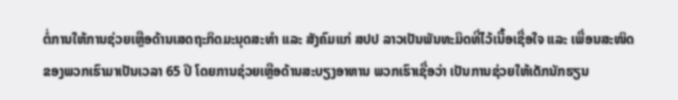ຕໍ່ການໃຫ້ການຊ່ວຍເຫຼືອດ້ານເສດຖະກິດມະນຸດສະທຳ ແລະ ສັງຄົມແກ່ ສປປ ລາວເປັນພັນທະມິດທີ່ໄວ້ເນື້ອເຊື່ອໃຈ ແລະ ເພື່ອນສະໜິດຂອງພວກເຮົາມາເປັນເວລາ 65 ປີ ໂດຍການຊ່ວຍເຫຼືອດ້ານສະບຽງອາຫານ ພວກເຮົາເຊື່ອວ່າ ເປັນການຊ່ວຍໃຫ້ເດັກນັກຮຽນ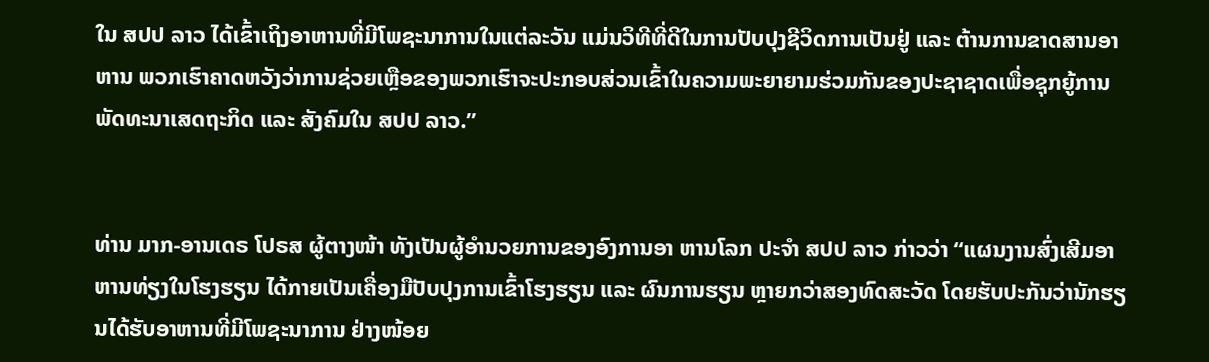ໃນ ສປປ ລາວ ໄດ້ເຂົ້າເຖິງອາຫານທີ່ມີໂພຊະນາການໃນແຕ່ລະວັນ ແມ່ນວິທີທີ່ດີໃນການປັບປຸງຊີວິດການເປັນຢູ່ ແລະ ຕ້ານການຂາດສານອາຫານ ພວກເຮົາຄາດຫວັງວ່າການຊ່ວຍເຫຼືອຂອງພວກເຮົາຈະປະກອບສ່ວນເຂົ້າໃນຄວາມພະຍາຍາມຮ່ວມກັນຂອງປະຊາຊາດເພື່ອຊຸກຍູ້ການພັດທະນາເສດຖະກິດ ແລະ ສັງຄົມໃນ ສປປ ລາວ.”


ທ່ານ ມາກ-ອານເດຣ ໂປຣສ ຜູ້ຕາງໜ້າ ທັງເປັນຜູ້ອໍານວຍການຂອງອົງການອາ ຫານໂລກ ປະຈຳ ສປປ ລາວ ກ່າວວ່າ “ແຜນງານສົ່ງເສີມອາຫານທ່ຽງໃນໂຮງຮຽນ ໄດ້ກາຍເປັນເຄື່ອງມືປັບປຸງການເຂົ້າໂຮງຮຽນ ແລະ ຜົນການຮຽນ ຫຼາຍກວ່າສອງທົດສະວັດ ໂດຍຮັບປະກັນວ່ານັກຮຽນໄດ້ຮັບອາຫານທີ່ມີໂພຊະນາການ ຢ່າງໜ້ອຍ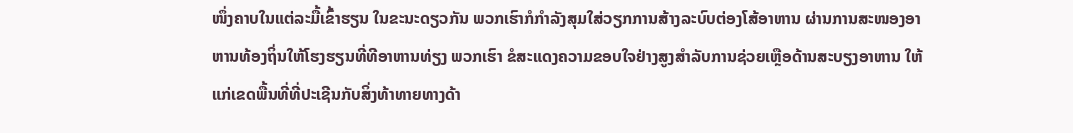ໜຶ່ງຄາບໃນແຕ່ລະມື້ເຂົ້າຮຽນ ໃນຂະນະດຽວກັນ ພວກເຮົາກໍກໍາລັງສຸມໃສ່ວຽກການສ້າງລະບົບຕ່ອງໂສ້ອາຫານ ຜ່ານການສະໜອງອາຫານທ້ອງຖິ່ນໃຫ້ໂຮງຮຽນທີ່ທີອາຫານທ່ຽງ ພວກເຮົາ ຂໍສະແດງຄວາມຂອບໃຈຢ່າງສູງສໍາລັບການຊ່ວຍເຫຼືອດ້ານສະບຽງອາຫານ ໃຫ້ແກ່ເຂດພື້ນທີ່ທີ່ປະເຊີນກັບສິ່ງທ້າທາຍທາງດ້າ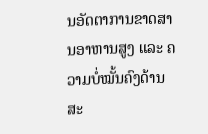ນອັດຕາການຂາດສານອາຫານສູງ ແລະ ຄວາມບໍ່ໝັ້ນຄົງດ້ານສະ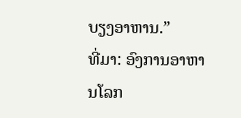ບຽງອາຫານ.”
ທີ່ມາ: ອົງການອາຫານໂລກ